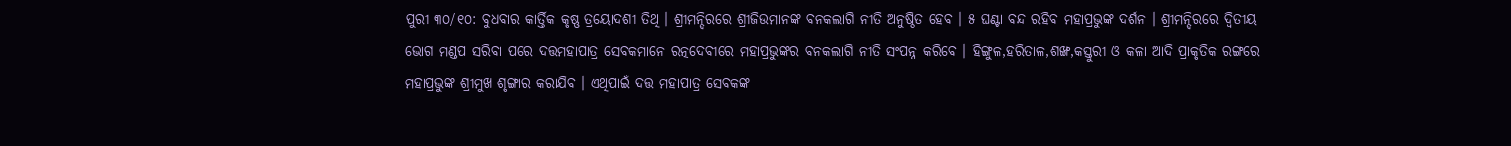ପୁରୀ ୩୦/୧୦: ବୁଧବାର କାର୍ତ୍ତିକ କୃଷ୍ଣ ତ୍ରୟୋଦଶୀ ତିଥି । ଶ୍ରୀମନ୍ଦିରରେ ଶ୍ରୀଜିଉମାନଙ୍କ ବନକଲାଗି ନୀତି ଅନୁଷ୍ଠିତ ହେବ । ୫ ଘଣ୍ଟା ବନ୍ଦ ରହିବ ମହାପ୍ରଭୁଙ୍କ ଦର୍ଶନ । ଶ୍ରୀମନ୍ଦିରରେ ଦ୍ବିତୀୟ ଭୋଗ ମଣ୍ଡପ ସରିବା ପରେ ଦତ୍ତମହାପାତ୍ର ସେବକମାନେ ରତ୍ନଦେବୀରେ ମହାପ୍ରଭୁଙ୍କର ବନକଲାଗି ନୀତି ସଂପନ୍ନ କରିବେ । ହିଙ୍ଗୁଳ,ହରିତାଳ,ଶଙ୍ଖ,କସ୍ତୁରୀ ଓ କଳା ଆଦି ପ୍ରାକୃତିକ ରଙ୍ଗରେ ମହାପ୍ରଭୁଙ୍କ ଶ୍ରୀମୁଖ ଶୃଙ୍ଗାର କରାଯିବ । ଏଥିପାଇଁ ଦତ୍ତ ମହାପାତ୍ର ସେବକଙ୍କ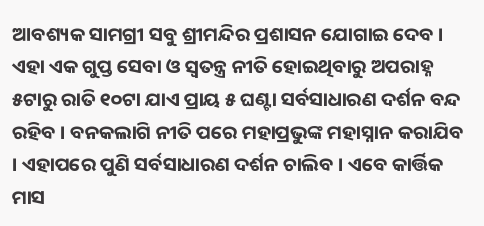ଆବଶ୍ୟକ ସାମଗ୍ରୀ ସବୁ ଶ୍ରୀମନ୍ଦିର ପ୍ରଶାସନ ଯୋଗାଇ ଦେବ ।
ଏହା ଏକ ଗୁପ୍ତ ସେବା ଓ ସ୍ବତନ୍ତ୍ର ନୀତି ହୋଇଥିବାରୁ ଅପରାହ୍ନ ୫ଟାରୁ ରାତି ୧୦ଟା ଯାଏ ପ୍ରାୟ ୫ ଘଣ୍ଟା ସର୍ବସାଧାରଣ ଦର୍ଶନ ବନ୍ଦ ରହିବ । ବନକଲାଗି ନୀତି ପରେ ମହାପ୍ରଭୁଙ୍କ ମହାସ୍ନାନ କରାଯିବ । ଏହାପରେ ପୁଣି ସର୍ବସାଧାରଣ ଦର୍ଶନ ଚାଲିବ । ଏବେ କାର୍ତ୍ତିକ ମାସ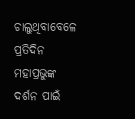ଚାଲୁଥିବାବେଳେ ପ୍ରତିଦିନ ମହାପ୍ରଭୁଙ୍କ ଦର୍ଶନ ପାଇଁ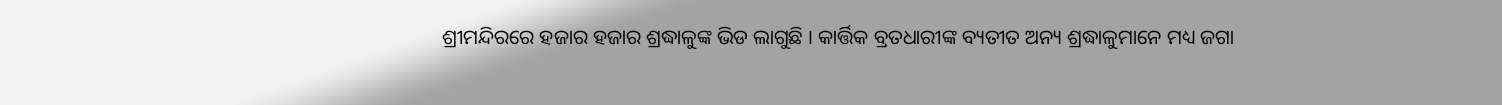ଶ୍ରୀମନ୍ଦିରରେ ହଜାର ହଜାର ଶ୍ରଦ୍ଧାଳୁଙ୍କ ଭିଡ ଲାଗୁଛି । କାର୍ତ୍ତିକ ବ୍ରତଧାରୀଙ୍କ ବ୍ୟତୀତ ଅନ୍ୟ ଶ୍ରଦ୍ଧାଳୁମାନେ ମଧ୍ୟ ଜଗା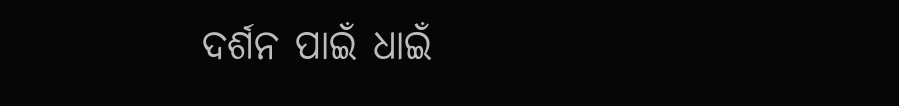ଦର୍ଶନ ପାଇଁ ଧାଇଁ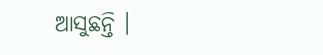ଆସୁଛନ୍ତି ।